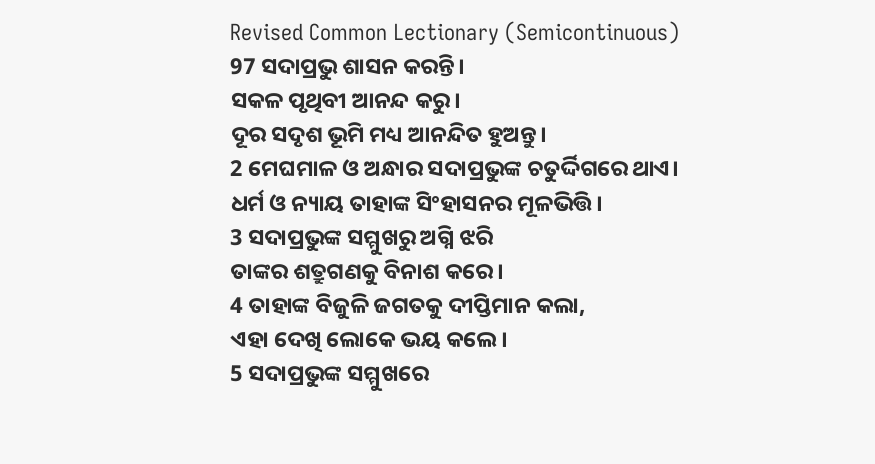Revised Common Lectionary (Semicontinuous)
97 ସଦାପ୍ରଭୁ ଶାସନ କରନ୍ତି।
ସକଳ ପୃଥିବୀ ଆନନ୍ଦ କରୁ।
ଦୂର ସଦୃଶ ଭୂମି ମଧ୍ୟ ଆନନ୍ଦିତ ହୁଅନ୍ତୁ।
2 ମେଘମାଳ ଓ ଅନ୍ଧାର ସଦାପ୍ରଭୁଙ୍କ ଚତୁର୍ଦ୍ଦିଗରେ ଥାଏ।
ଧର୍ମ ଓ ନ୍ୟାୟ ତାହାଙ୍କ ସିଂହାସନର ମୂଳଭିତ୍ତି।
3 ସଦାପ୍ରଭୁଙ୍କ ସମ୍ମୁଖରୁ ଅଗ୍ନି ଝରି
ତାଙ୍କର ଶତ୍ରୁଗଣକୁ ବିନାଶ କରେ।
4 ତାହାଙ୍କ ବିଜୁଳି ଜଗତକୁ ଦୀପ୍ତିମାନ କଲା,
ଏହା ଦେଖି ଲୋକେ ଭୟ କଲେ।
5 ସଦାପ୍ରଭୁଙ୍କ ସମ୍ମୁଖରେ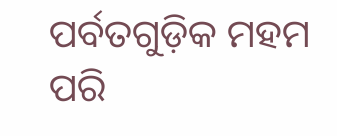ପର୍ବତଗୁଡ଼ିକ ମହମ ପରି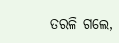ତରଳି ଗଲେ,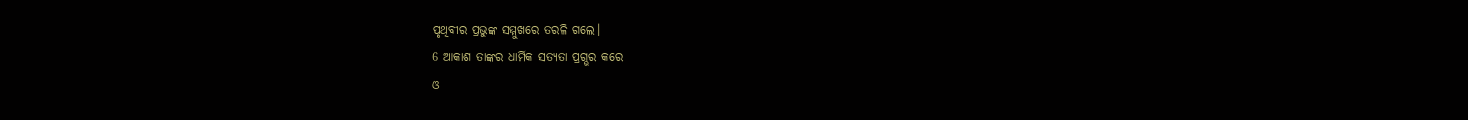ପୃଥିବୀର ପ୍ରଭୁଙ୍କ ସମ୍ମୁଖରେ ତରଳି ଗଲେ।
6 ଆକାଶ ତାଙ୍କର ଧାର୍ମିକ ସତ୍ୟତା ପ୍ରଗ୍ଭର କରେ
ଓ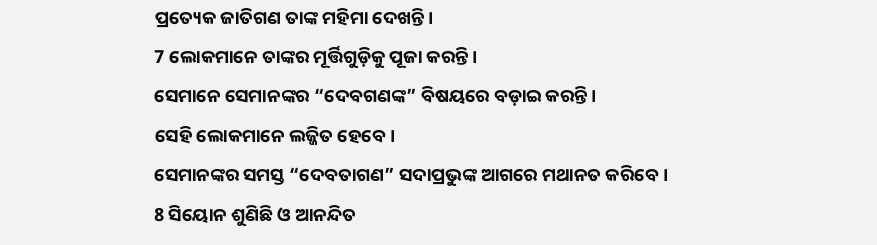ପ୍ରତ୍ୟେକ ଜାତିଗଣ ତାଙ୍କ ମହିମା ଦେଖନ୍ତି।
7 ଲୋକମାନେ ତାଙ୍କର ମୂର୍ତ୍ତିଗୁଡ଼ିକୁ ପୂଜା କରନ୍ତି।
ସେମାନେ ସେମାନଙ୍କର “ଦେବଗଣଙ୍କ” ବିଷୟରେ ବଡ଼ାଇ କରନ୍ତି।
ସେହି ଲୋକମାନେ ଲଜ୍ଜିତ ହେବେ।
ସେମାନଙ୍କର ସମସ୍ତ “ଦେବତାଗଣ” ସଦାପ୍ରଭୁଙ୍କ ଆଗରେ ମଥାନତ କରିବେ।
8 ସିୟୋନ ଶୁଣିଛି ଓ ଆନନ୍ଦିତ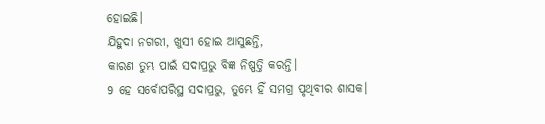ହୋଇଛି।
ଯିହୁଦା ନଗରୀ, ଖୁସୀ ହୋଇ ଆସୁଛନ୍ତି,
କାରଣ ତୁମ୍ଭ ପାଇଁ ସଦାପ୍ରଭୁ ବିଜ୍ଞ ନିଷ୍ପତ୍ତି କରନ୍ତି।
9 ହେ ସର୍ବୋପରିସ୍ଥ ସଦାପ୍ରଭୁ, ତୁମ୍ଭେ ହିଁ ସମଗ୍ର ପୃଥିବୀର ଶାସକ।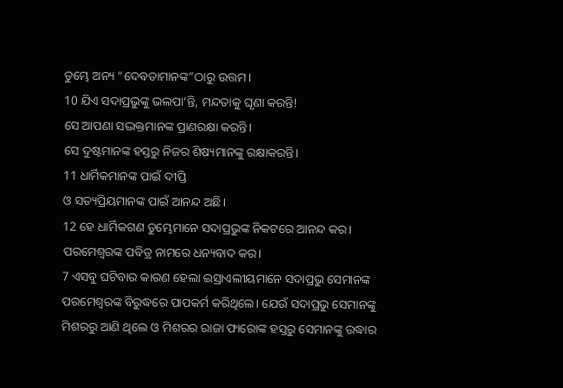ତୁମ୍ଭେ ଅନ୍ୟ “ଦେବତାମାନଙ୍କ”ଠାରୁ ଉତ୍ତମ।
10 ଯିଏ ସଦାପ୍ରଭୁଙ୍କୁ ଭଲପା’ନ୍ତି, ମନ୍ଦତାକୁ ଘୃଣା କରନ୍ତି!
ସେ ଆପଣା ସଦ୍ଭକ୍ତମାନଙ୍କ ପ୍ରାଣରକ୍ଷା କରନ୍ତି।
ସେ ଦୁଷ୍ଟମାନଙ୍କ ହସ୍ତରୁ ନିଜର ଶିଷ୍ୟମାନଙ୍କୁ ରକ୍ଷାକରନ୍ତି।
11 ଧାର୍ମିକମାନଙ୍କ ପାଇଁ ଦୀପ୍ତି
ଓ ସତ୍ୟପ୍ରିୟମାନଙ୍କ ପାଇଁ ଆନନ୍ଦ ଅଛି।
12 ହେ ଧାର୍ମିକଗଣ ତୁମ୍ଭେମାନେ ସଦାପ୍ରଭୁଙ୍କ ନିକଟରେ ଆନନ୍ଦ କର।
ପରମେଶ୍ୱରଙ୍କ ପବିତ୍ର ନାମରେ ଧନ୍ୟବାଦ କର।
7 ଏସବୁ ଘଟିବାର କାରଣ ହେଲା ଇସ୍ରାଏଲୀୟମାନେ ସଦାପ୍ରଭୁ ସେମାନଙ୍କ ପରମେଶ୍ୱରଙ୍କ ବିରୁଦ୍ଧରେ ପାପକର୍ମ କରିଥିଲେ। ଯେଉଁ ସଦାପ୍ରଭୁ ସେମାନଙ୍କୁ ମିଶରରୁ ଆଣି ଥିଲେ ଓ ମିଶରର ରାଜା ଫାରୋଙ୍କ ହସ୍ତରୁ ସେମାନଙ୍କୁ ଉଦ୍ଧାର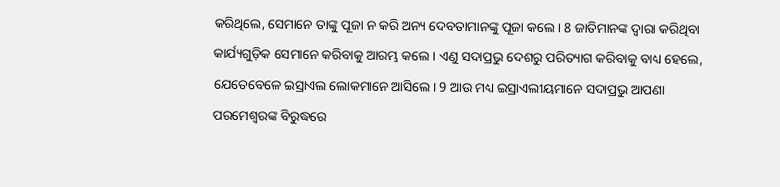କରିଥିଲେ, ସେମାନେ ତାଙ୍କୁ ପୂଜା ନ କରି ଅନ୍ୟ ଦେବତାମାନଙ୍କୁ ପୂଜା କଲେ। 8 ଜାତିମାନଙ୍କ ଦ୍ୱାରା କରିଥିବା କାର୍ଯ୍ୟଗୁଡ଼ିକ ସେମାନେ କରିବାକୁ ଆରମ୍ଭ କଲେ। ଏଣୁ ସଦାପ୍ରଭୁ ଦେଶରୁ ପରିତ୍ୟାଗ କରିବାକୁ ବାଧ୍ୟ ହେଲେ, ଯେତେବେଳେ ଇସ୍ରାଏଲ ଲୋକମାନେ ଆସିଲେ। 9 ଆଉ ମଧ୍ୟ ଇସ୍ରାଏଲୀୟମାନେ ସଦାପ୍ରଭୁ ଆପଣା ପରମେଶ୍ୱରଙ୍କ ବିରୁଦ୍ଧରେ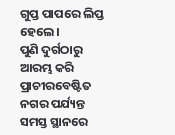ଗୁପ୍ତ ପାପରେ ଲିପ୍ତ ହେଲେ।
ପୁଣି ଦୁର୍ଗଠାରୁ ଆରମ୍ଭ କରି ପ୍ରାଚୀରବେଷ୍ଟିତ ନଗର ପର୍ଯ୍ୟନ୍ତ ସମସ୍ତ ସ୍ଥାନରେ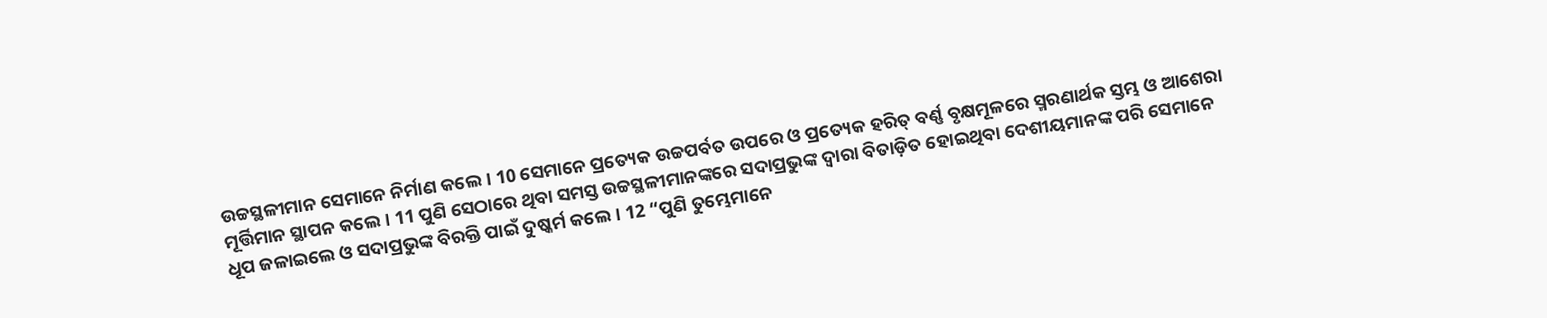ଉଚ୍ଚସ୍ଥଳୀମାନ ସେମାନେ ନିର୍ମାଣ କଲେ। 10 ସେମାନେ ପ୍ରତ୍ୟେକ ଉଚ୍ଚପର୍ବତ ଉପରେ ଓ ପ୍ରତ୍ୟେକ ହରିତ୍ ବର୍ଣ୍ଣ ବୃକ୍ଷମୂଳରେ ସ୍ମରଣାର୍ଥକ ସ୍ତମ୍ଭ ଓ ଆଶେରା ମୂର୍ତ୍ତିମାନ ସ୍ଥାପନ କଲେ। 11 ପୁଣି ସେଠାରେ ଥିବା ସମସ୍ତ ଉଚ୍ଚସ୍ଥଳୀମାନଙ୍କରେ ସଦାପ୍ରଭୁଙ୍କ ଦ୍ୱାରା ବିତାଡ଼ିତ ହୋଇଥିବା ଦେଶୀୟମାନଙ୍କ ପରି ସେମାନେ ଧୂପ ଜଳାଇଲେ ଓ ସଦାପ୍ରଭୁଙ୍କ ବିରକ୍ତି ପାଇଁ ଦୁଷ୍କର୍ମ କଲେ। 12 “ପୁଣି ତୁମ୍ଭେମାନେ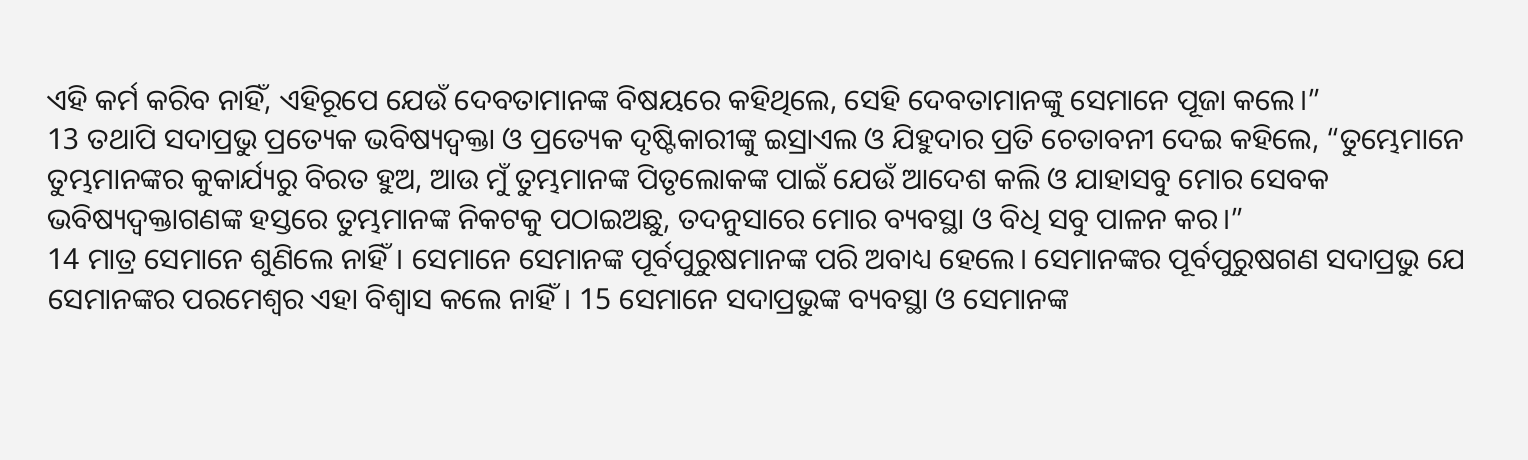ଏହି କର୍ମ କରିବ ନାହିଁ, ଏହିରୂପେ ଯେଉଁ ଦେବତାମାନଙ୍କ ବିଷୟରେ କହିଥିଲେ, ସେହି ଦେବତାମାନଙ୍କୁ ସେମାନେ ପୂଜା କଲେ।”
13 ତଥାପି ସଦାପ୍ରଭୁ ପ୍ରତ୍ୟେକ ଭବିଷ୍ୟଦ୍ବକ୍ତା ଓ ପ୍ରତ୍ୟେକ ଦୃଷ୍ଟିକାରୀଙ୍କୁ ଇସ୍ରାଏଲ ଓ ଯିହୁଦାର ପ୍ରତି ଚେତାବନୀ ଦେଇ କହିଲେ, “ତୁମ୍ଭେମାନେ ତୁମ୍ଭମାନଙ୍କର କୁକାର୍ଯ୍ୟରୁ ବିରତ ହୁଅ, ଆଉ ମୁଁ ତୁମ୍ଭମାନଙ୍କ ପିତୃଲୋକଙ୍କ ପାଇଁ ଯେଉଁ ଆଦେଶ କଲି ଓ ଯାହାସବୁ ମୋର ସେବକ ଭବିଷ୍ୟଦ୍ବକ୍ତାଗଣଙ୍କ ହସ୍ତରେ ତୁମ୍ଭମାନଙ୍କ ନିକଟକୁ ପଠାଇଅଛୁ, ତଦନୁସାରେ ମୋର ବ୍ୟବସ୍ଥା ଓ ବିଧି ସବୁ ପାଳନ କର।”
14 ମାତ୍ର ସେମାନେ ଶୁଣିଲେ ନାହିଁ। ସେମାନେ ସେମାନଙ୍କ ପୂର୍ବପୁରୁଷମାନଙ୍କ ପରି ଅବାଧ୍ୟ ହେଲେ। ସେମାନଙ୍କର ପୂର୍ବପୁରୁଷଗଣ ସଦାପ୍ରଭୁ ଯେ ସେମାନଙ୍କର ପରମେଶ୍ୱର ଏହା ବିଶ୍ୱାସ କଲେ ନାହିଁ। 15 ସେମାନେ ସଦାପ୍ରଭୁଙ୍କ ବ୍ୟବସ୍ଥା ଓ ସେମାନଙ୍କ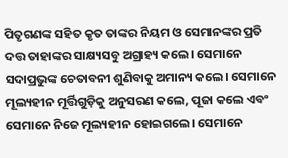ପିତୃଗଣଙ୍କ ସହିତ କୃତ ତାଙ୍କର ନିୟମ ଓ ସେମାନଙ୍କର ପ୍ରତି ଦତ୍ତ ତାହାଙ୍କର ସାକ୍ଷ୍ୟସବୁ ଅଗ୍ରାହ୍ୟ କଲେ। ସେମାନେ ସଦାପ୍ରଭୁଙ୍କ ଚେତାବନୀ ଶୁଣିବାକୁ ଅମାନ୍ୟ କଲେ। ସେମାନେ ମୂଲ୍ୟହୀନ ମୂର୍ତ୍ତିଗୁଡ଼ିକୁ ଅନୁସରଣ କଲେ, ପୂଜା କଲେ ଏବଂ ସେମାନେ ନିଜେ ମୂଲ୍ୟହୀନ ହୋଇଗଲେ। ସେମାନେ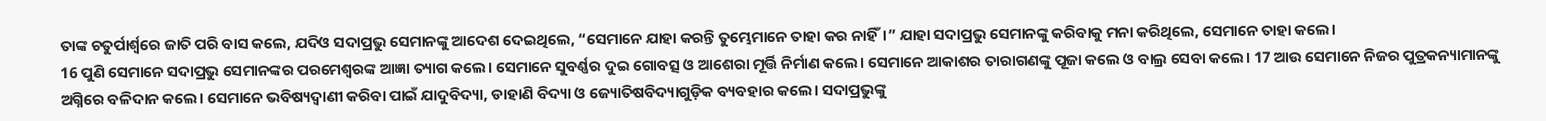ତାଙ୍କ ଚତୁର୍ପାର୍ଶ୍ୱରେ ଜାତି ପରି ବାସ କଲେ, ଯଦିଓ ସଦାପ୍ରଭୁ ସେମାନଙ୍କୁ ଆଦେଶ ଦେଇଥିଲେ, “ସେମାନେ ଯାହା କରନ୍ତି ତୁମ୍ଭେମାନେ ତାହା କର ନାହିଁ।” ଯାହା ସଦାପ୍ରଭୁ ସେମାନଙ୍କୁ କରିବାକୁ ମନା କରିଥିଲେ, ସେମାନେ ତାହା କଲେ।
16 ପୁଣି ସେମାନେ ସଦାପ୍ରଭୁ ସେମାନଙ୍କର ପରମେଶ୍ୱରଙ୍କ ଆଜ୍ଞା ତ୍ୟାଗ କଲେ। ସେମାନେ ସୁବର୍ଣ୍ଣର ଦୁଇ ଗୋବତ୍ସ ଓ ଆଶେରା ମୂର୍ତ୍ତି ନିର୍ମାଣ କଲେ। ସେମାନେ ଆକାଶର ତାରାଗଣଙ୍କୁ ପୂଜା କଲେ ଓ ବାଲ୍ର ସେବା କଲେ। 17 ଆଉ ସେମାନେ ନିଜର ପୁତ୍ରକନ୍ୟାମାନଙ୍କୁ ଅଗ୍ନିରେ ବଳିଦାନ କଲେ। ସେମାନେ ଭବିଷ୍ୟଦ୍ବାଣୀ କରିବା ପାଇଁ ଯାଦୁବିଦ୍ୟା, ଡାହାଣି ବିଦ୍ୟା ଓ ଜ୍ୟୋତିଷବିଦ୍ୟାଗୁଡ଼ିକ ବ୍ୟବହାର କଲେ। ସଦାପ୍ରଭୁଙ୍କୁ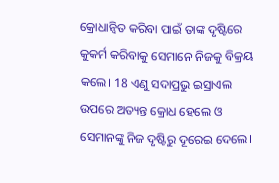କ୍ରୋଧାନ୍ୱିତ କରିବା ପାଇଁ ତାଙ୍କ ଦୃଷ୍ଟିରେ କୁକର୍ମ କରିବାକୁ ସେମାନେ ନିଜକୁ ବିକ୍ରୟ କଲେ। 18 ଏଣୁ ସଦାପ୍ରଭୁ ଇସ୍ରାଏଲ ଉପରେ ଅତ୍ୟନ୍ତ କ୍ରୋଧ ହେଲେ ଓ ସେମାନଙ୍କୁ ନିଜ ଦୃଷ୍ଟିରୁ ଦୂରେଇ ଦେଲେ।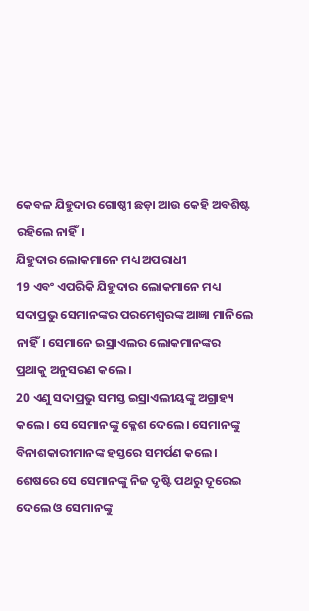କେବଳ ଯିହୁଦାର ଗୋଷ୍ଠୀ ଛଡ଼ା ଆଉ କେହି ଅବଶିଷ୍ଟ ରହିଲେ ନାହିଁ।
ଯିହୁଦାର ଲୋକମାନେ ମଧ୍ୟ ଅପରାଧୀ
19 ଏବଂ ଏପରିକି ଯିହୁଦାର ଲୋକମାନେ ମଧ୍ୟ ସଦାପ୍ରଭୁ ସେମାନଙ୍କର ପରମେଶ୍ୱରଙ୍କ ଆଜ୍ଞା ମାନିଲେ ନାହିଁ। ସେମାନେ ଇସ୍ରାଏଲର ଲୋକମାନଙ୍କର ପ୍ରଥାକୁ ଅନୁସରଣ କଲେ।
20 ଏଣୁ ସଦାପ୍ରଭୁ ସମସ୍ତ ଇସ୍ରାଏଲୀୟଙ୍କୁ ଅଗ୍ରାହ୍ୟ କଲେ। ସେ ସେମାନଙ୍କୁ କ୍ଳେଶ ଦେଲେ। ସେମାନଙ୍କୁ ବିନାଶକାରୀମାନଙ୍କ ହସ୍ତରେ ସମର୍ପଣ କଲେ। ଶେଷରେ ସେ ସେମାନଙ୍କୁ ନିଜ ଦୃଷ୍ଟି ପଥରୁ ଦୂରେଇ ଦେଲେ ଓ ସେମାନଙ୍କୁ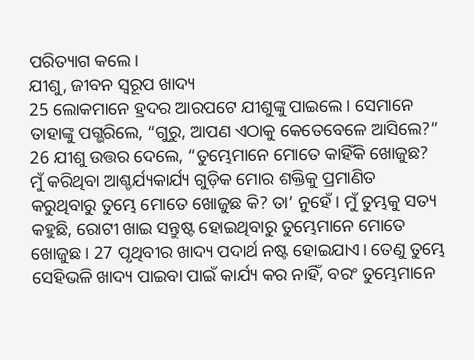ପରିତ୍ୟାଗ କଲେ।
ଯୀଶୁ, ଜୀବନ ସ୍ୱରୂପ ଖାଦ୍ୟ
25 ଲୋକମାନେ ହ୍ରଦର ଆରପଟେ ଯୀଶୁଙ୍କୁ ପାଇଲେ। ସେମାନେ ତାହାଙ୍କୁ ପଗ୍ଭରିଲେ, “ଗୁରୁ, ଆପଣ ଏଠାକୁ କେତେବେଳେ ଆସିଲେ?”
26 ଯୀଶୁ ଉତ୍ତର ଦେଲେ, “ତୁମ୍ଭେମାନେ ମୋତେ କାହିଁକି ଖୋଜୁଛ? ମୁଁ କରିଥିବା ଆଶ୍ଚର୍ଯ୍ୟକାର୍ଯ୍ୟ ଗୁଡ଼ିକ ମୋର ଶକ୍ତିକୁ ପ୍ରମାଣିତ କରୁଥିବାରୁ ତୁମ୍ଭେ ମୋତେ ଖୋଜୁଛ କି? ତା’ ନୁହେଁ। ମୁଁ ତୁମ୍ଭକୁ ସତ୍ୟ କହୁଛି, ରୋଟୀ ଖାଇ ସନ୍ତୁଷ୍ଟ ହୋଇଥିବାରୁ ତୁମ୍ଭେମାନେ ମୋତେ ଖୋଜୁଛ। 27 ପୃଥିବୀର ଖାଦ୍ୟ ପଦାର୍ଥ ନଷ୍ଟ ହୋଇଯାଏ। ତେଣୁ ତୁମ୍ଭେ ସେହିଭଳି ଖାଦ୍ୟ ପାଇବା ପାଇଁ କାର୍ଯ୍ୟ କର ନାହିଁ, ବରଂ ତୁମ୍ଭେମାନେ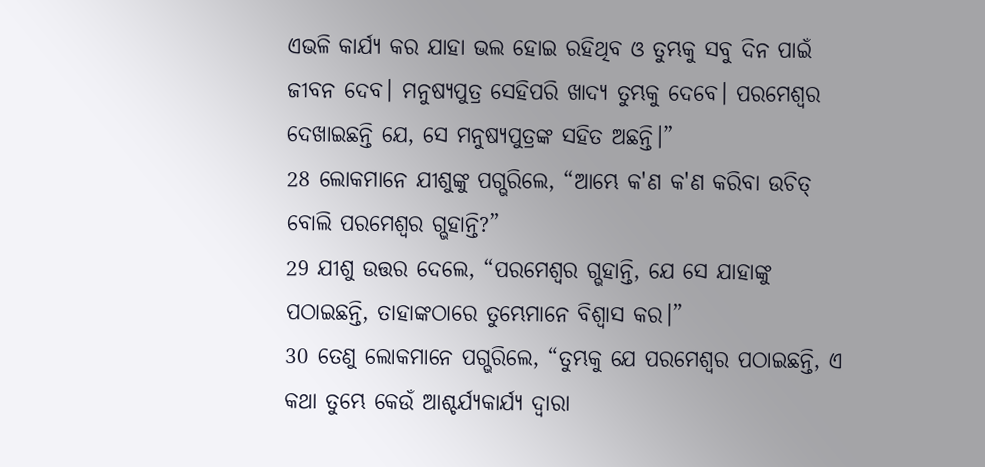ଏଭଳି କାର୍ଯ୍ୟ କର ଯାହା ଭଲ ହୋଇ ରହିଥିବ ଓ ତୁମ୍ଭକୁ ସବୁ ଦିନ ପାଇଁ ଜୀବନ ଦେବ। ମନୁଷ୍ୟପୁତ୍ର ସେହିପରି ଖାଦ୍ୟ ତୁମ୍ଭକୁ ଦେବେ। ପରମେଶ୍ୱର ଦେଖାଇଛନ୍ତି ଯେ, ସେ ମନୁଷ୍ୟପୁତ୍ରଙ୍କ ସହିତ ଅଛନ୍ତି।”
28 ଲୋକମାନେ ଯୀଶୁଙ୍କୁ ପଗ୍ଭରିଲେ, “ଆମ୍ଭେ କ'ଣ କ'ଣ କରିବା ଉଚିତ୍ ବୋଲି ପରମେଶ୍ୱର ଗ୍ଭହାନ୍ତି?”
29 ଯୀଶୁ ଉତ୍ତର ଦେଲେ, “ପରମେଶ୍ୱର ଗ୍ଭହାନ୍ତି, ଯେ ସେ ଯାହାଙ୍କୁ ପଠାଇଛନ୍ତି, ତାହାଙ୍କଠାରେ ତୁମ୍ଭେମାନେ ବିଶ୍ୱାସ କର।”
30 ତେଣୁ ଲୋକମାନେ ପଗ୍ଭରିଲେ, “ତୁମ୍ଭକୁ ଯେ ପରମେଶ୍ୱର ପଠାଇଛନ୍ତି, ଏ କଥା ତୁମ୍ଭେ କେଉଁ ଆଶ୍ଚର୍ଯ୍ୟକାର୍ଯ୍ୟ ଦ୍ୱାରା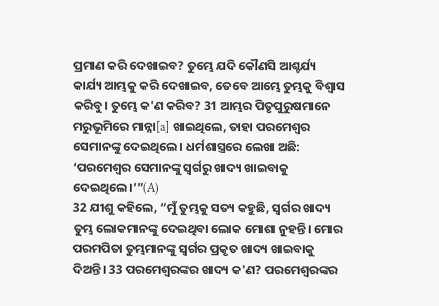ପ୍ରମାଣ କରି ଦେଖାଇବ? ତୁମ୍ଭେ ଯଦି କୌଣସି ଆଶ୍ଚର୍ଯ୍ୟ କାର୍ଯ୍ୟ ଆମ୍ଭକୁ କରି ଦେଖାଇବ, ତେବେ ଆମ୍ଭେ ତୁମ୍ଭକୁ ବିଶ୍ୱାସ କରିବୁ। ତୁମ୍ଭେ କ'ଣ କରିବ? 31 ଆମ୍ଭର ପିତୃପୁରୁଷମାନେ ମରୁଭୂମିରେ ମାନ୍ନା[a] ଖାଇଥିଲେ, ତାହା ପରମେଶ୍ୱର ସେମାନଙ୍କୁ ଦେଇଥିଲେ। ଧର୍ମଶାସ୍ତ୍ରରେ ଲେଖା ଅଛି: ‘ପରମେଶ୍ୱର ସେମାନଙ୍କୁ ସ୍ୱର୍ଗରୁ ଖାଦ୍ୟ ଖାଇବାକୁ ଦେଇଥିଲେ।’”(A)
32 ଯୀଶୁ କହିଲେ, “ମୁଁ ତୁମ୍ଭକୁ ସତ୍ୟ କହୁଛି, ସ୍ୱର୍ଗର ଖାଦ୍ୟ ତୁମ୍ଭ ଲୋକମାନଙ୍କୁ ଦେଇଥିବା ଲୋକ ମୋଶା ନୁହନ୍ତି। ମୋର ପରମପିତା ତୁମ୍ଭମାନଙ୍କୁ ସ୍ୱର୍ଗର ପ୍ରକୃତ ଖାଦ୍ୟ ଖାଇବାକୁ ଦିଅନ୍ତି। 33 ପରମେଶ୍ୱରଙ୍କର ଖାଦ୍ୟ କ'ଣ? ପରମେଶ୍ୱରଙ୍କର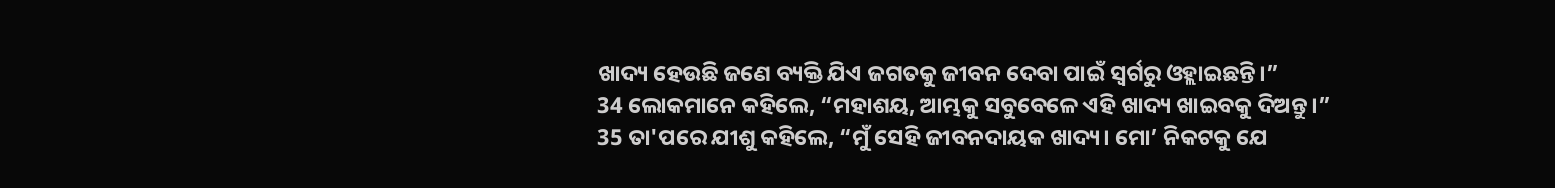ଖାଦ୍ୟ ହେଉଛି ଜଣେ ବ୍ୟକ୍ତି ଯିଏ ଜଗତକୁ ଜୀବନ ଦେବା ପାଇଁ ସ୍ୱର୍ଗରୁ ଓହ୍ଲାଇଛନ୍ତି।”
34 ଲୋକମାନେ କହିଲେ, “ମହାଶୟ, ଆମ୍ଭକୁ ସବୁବେଳେ ଏହି ଖାଦ୍ୟ ଖାଇବକୁ ଦିଅନ୍ତୁ।”
35 ତା'ପରେ ଯୀଶୁ କହିଲେ, “ମୁଁ ସେହି ଜୀବନଦାୟକ ଖାଦ୍ୟ। ମୋ’ ନିକଟକୁ ଯେ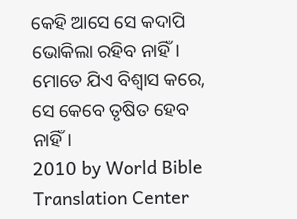କେହି ଆସେ ସେ କଦାପି ଭୋକିଲା ରହିବ ନାହିଁ। ମୋତେ ଯିଏ ବିଶ୍ୱାସ କରେ, ସେ କେବେ ତୃଷିତ ହେବ ନାହିଁ।
2010 by World Bible Translation Center